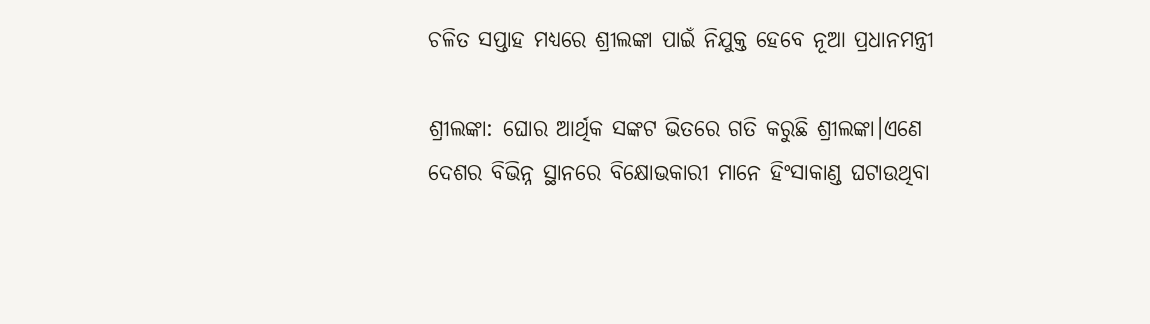ଚଳିତ ସପ୍ତାହ ମଧ୍ୟରେ ଶ୍ରୀଲଙ୍କା ପାଇଁ ନିଯୁକ୍ତ ହେବେ ନୂଆ ପ୍ରଧାନମନ୍ତ୍ରୀ

ଶ୍ରୀଲଙ୍କା: ଘୋର ଆର୍ଥିକ ସଙ୍କଟ ଭିତରେ ଗତି କରୁଛି ଶ୍ରୀଲଙ୍କା।ଏଣେ ଦେଶର ବିଭିନ୍ନ ସ୍ଥାନରେ ବିକ୍ଷୋଭକାରୀ ମାନେ ହିଂସାକାଣ୍ଡ ଘଟାଉଥିବା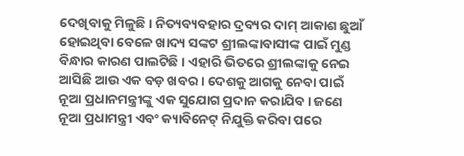ଦେଖିବାକୁ ମିଳୁଛି। ନିତ୍ୟବ୍ୟବହାର ଦ୍ରବ୍ୟର ଦାମ୍ ଆକାଶ ଛୁଆଁ ହୋଇଥିବା ବେଳେ ଖାଦ୍ୟ ସଙ୍କଟ ଶ୍ରୀଲଙ୍କାବାସୀଙ୍କ ପାଇଁ ମୁଣ୍ଡ ବିନ୍ଧାର କାରଣ ପାଲଟିଛି । ଏହାରି ଭିତରେ ଶ୍ରୀଲଙ୍କାକୁ ନେଇ ଆସିଛି ଆଉ ଏକ ବଡ଼ ଖବର । ଦେଶକୁ ଆଗକୁ ନେବା ପାଇଁ ନୂଆ ପ୍ରଧାନମନ୍ତ୍ରୀଙ୍କୁ ଏକ ସୁଯୋଗ ପ୍ରଦାନ କରାଯିବ । ଜଣେ ନୂଆ ପ୍ରଧାମନ୍ତ୍ରୀ ଏବଂ କ୍ୟାବିନେଟ୍ ନିଯୁକ୍ତି କରିବା ପରେ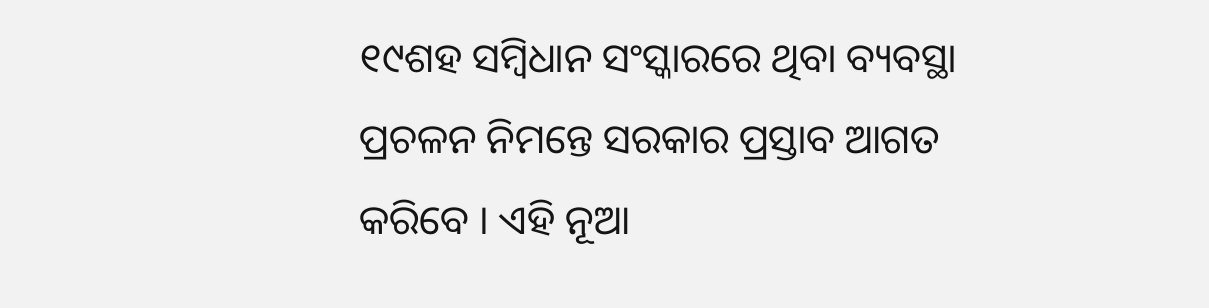୧୯ଶହ ସମ୍ବିଧାନ ସଂସ୍କାରରେ ଥିବା ବ୍ୟବସ୍ଥା ପ୍ରଚଳନ ନିମନ୍ତେ ସରକାର ପ୍ରସ୍ତାବ ଆଗତ କରିବେ । ଏହି ନୂଆ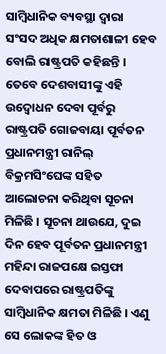ସାମ୍ବିଧାନିକ ବ୍ୟବସ୍ଥା ଦ୍ୱାରା ସଂସଦ ଅଧିକ କ୍ଷମତାଶାଳୀ ହେବ ବୋଲି ରାଷ୍ଟ୍ରପତି କହିଛନ୍ତି । ତେବେ ଦେଶବାସୀଙ୍କୁ ଏହି ଉଦ୍ବୋଧନ ଦେବା ପୂର୍ବରୁ ରାଷ୍ଟ୍ରପତି ଗୋଜବାୟା ପୂର୍ବତନ ପ୍ରଧାନମନ୍ତ୍ରୀ ରାନିଲ୍ ବିକ୍ରମସିଂଘେଙ୍କ ସହିତ ଆଲୋଚନା କରିଥିବା ସୂଚନା ମିଳିଛି । ସୂଚନା ଥାଉଯେ, ଦୁଇ ଦିନ ହେବ ପୂର୍ବତନ ପ୍ରଧାନମନ୍ତ୍ରୀ ମହିନ୍ଦା ରାଜପକ୍ଷେ ଇସ୍ତଫା ଦେବାପରେ ରାଷ୍ଟ୍ରପତିଙ୍କୁ ସାମ୍ବିଧାନିକ କ୍ଷମତା ମିଳିଛି । ଏଣୁ ସେ ଲୋକଙ୍କ ହିତ ଓ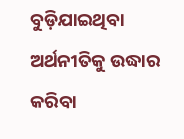ବୁଡ଼ିଯାଇଥିବା ଅର୍ଥନୀତିକୁ ଉଦ୍ଧାର କରିବା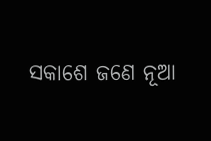ସକାଶେ ଜଣେ ନୂଆ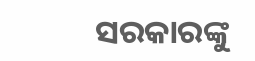ସରକାରଙ୍କୁ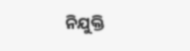ନିଯୁକ୍ତି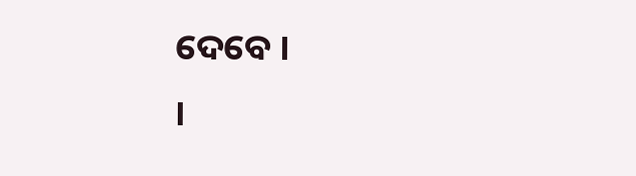ଦେବେ ।
।